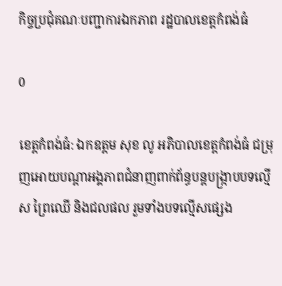កិច្ចប្រជុំគណៈបញ្ជាការឯកភាព រដ្ឋបាលខេត្តកំពង់ធំ

0

ខេត្តកំពង់ធំ: ឯកឧត្តម សុខ លូ អភិបាលខេត្តកំពង់ធំ ជម្រុញអោយបណ្តាអង្គភាពជំនាញពាក់ព័ន្ធបន្តបង្រ្កាបបទល្មើស ព្រៃឈើ និងជលផល រួមទាំងបទល្មើសផ្សេង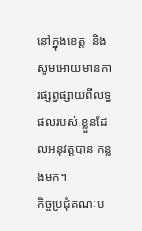នៅក្នុងខេត្ត  និងសូមអោយមានការផ្សព្វផ្សាយពីលទ្ធផលរបស់ ខ្លួនដែលអនុវត្តបាន កន្លងមក។
កិច្ចប្រជុំគណៈប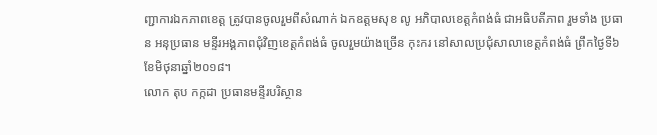ញ្ជាការឯកភាពខេត្ត ត្រូវបានចូលរួមពីសំណាក់ ឯកឧត្តមសុខ លូ អភិបាលខេត្តកំពង់ធំ ជាអធិបតីភាព រួមទាំង ប្រធាន អនុប្រធាន មន្ទីរអង្គភាពជុំវិញខេត្តកំពង់ធំ ចូលរួមយ៉ាងច្រើន កុះករ នៅសាលប្រជុំសាលាខេត្តកំពង់ធំ ព្រឹកថ្ងៃទី៦ ខែមិថុនាឆ្នាំ២០១៨។
លោក តុប កក្កដា ប្រធានមន្ទីរបរិស្ថាន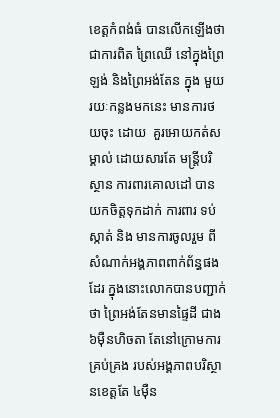ខេត្តកំពង់ធំ បានលើកឡើងថា ជាការពិត ព្រៃឈើ នៅក្នុងព្រៃឡង់ និងព្រៃអង់តែន ក្នុង មួយរយៈកន្លងមកនេះ មានការថយចុះ ដោយ  គួរអោយកត់សម្គាល់ ដោយសារតែ មន្ត្រីបរិស្ថាន ការពារគោលដៅ បានយកចិត្តទុកដាក់ ការពារ ទប់ស្កាត់ និង មានការចូលរួម ពីសំណាក់អង្គភាពពាក់ព័ន្ធផងដែរ ក្នុងនោះលោកបានបញ្ជាក់ថា ព្រៃអង់តែនមានផ្ទៃដី ជាង៦ម៉ឺនហិចតា តែនៅក្រោមការគ្រប់គ្រង របស់អង្គភាពបរិស្ថានខេត្តតែ ៤ម៉ឺន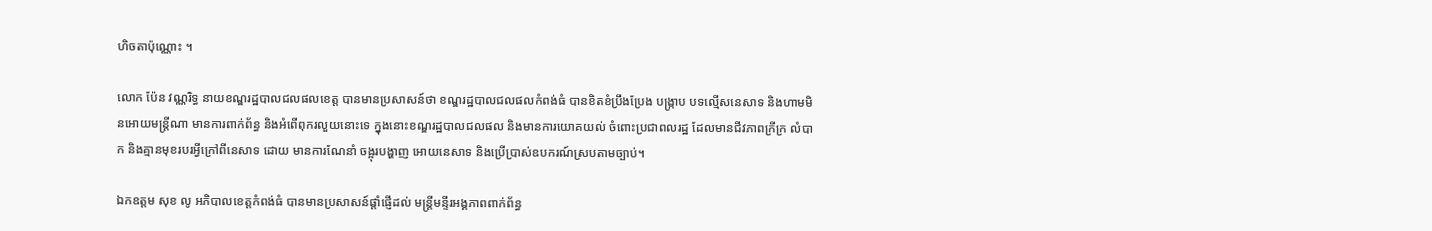ហិចតាប៉ុណ្ណោះ ។

លោក ប៉ែន វណ្ណរិទ្ធ នាយខណ្ឌរដ្ឋបាលជលផលខេត្ត បានមានប្រសាសន៍ថា ខណ្ឌរដ្ឋបាលជលផលកំពង់ធំ បានខិតខំប្រឹងប្រែង បង្រ្កាប បទល្មើសនេសាទ និងហាមមិនអោយមន្រ្តីណា មានការពាក់ព័ន្ធ និងអំពើពុករលួយនោះទេ ក្នុងនោះខណ្ឌរដ្ឋបាលជលផល និងមានការយោគយល់ ចំពោះប្រជាពលរដ្ឋ ដែលមានជីវភាពក្រីក្រ លំបាក និងគ្មានមុខរបរអ្វីក្រៅពីនេសាទ ដោយ មានការណែនាំ ចង្អុរបង្ហាញ អោយនេសាទ និងប្រើប្រាស់ឧបករណ៍ស្របតាមច្បាប់។

ឯកឧត្តម សុខ លូ អភិបាលខេត្តកំពង់ធំ បានមានប្រសាសន៍ផ្តាំផ្ញើដល់ មន្ត្រីមន្ទីរអង្គភាពពាក់ព័ន្ធ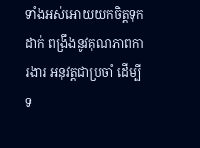ទាំងអស់អោយយកចិត្តទុកដាក់ ពង្រឹងនូវគុណភាពការងារ អនុវត្តជាប្រចាំ ដើម្បីទ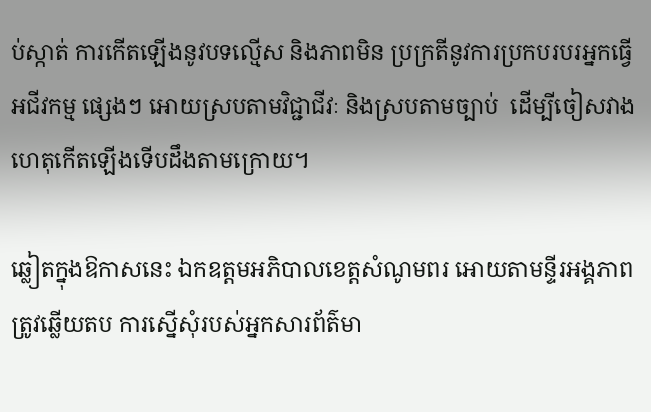ប់ស្កាត់ ការកើតឡើងនូវបទល្មើស និងភាពមិន ប្រក្រតីនូវការប្រកបរបរអ្នកធ្វើអជីវកម្ម ផ្សេងៗ អោយស្របតាមវិជ្ជាជីវៈ និងស្របតាមច្បាប់  ដើម្បីចៀសវាង ហេតុកើតឡើងទើបដឹងតាមក្រោយ។

ឆ្លៀតក្នុងឱកាសនេះ ឯកឧត្តមអភិបាលខេត្តសំណូមពរ អោយតាមន្ទីរអង្គភាព ត្រូវឆ្លើយតប ការស្នើសុំរបស់អ្នកសារព័ត៌មា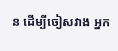ន ដើម្បីចៀសវាង អ្នក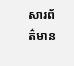សារព័ត៌មាន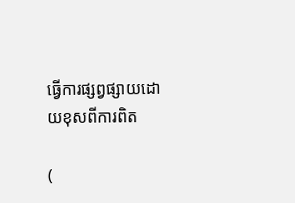ធ្វើការផ្សព្វផ្សាយដោយខុសពីការពិត

(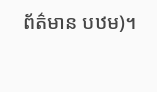ព័ត៌មាន បឋម)។